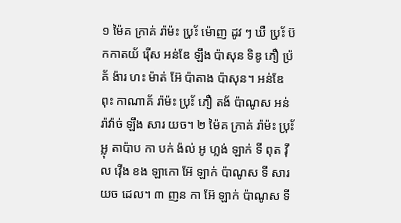១ ម៉ៃគ ក្រាគ់ រ៉ាម៉ះ ប‌៉្រ័ះ ម៉ោញ ដូវ ៗ ឃឺ ប‌៉្រ័ះ ប៊កកាតយ័ រ៉ើស អន់ឌែ ឡឹង ប៉ាសុន ទិឌូ ភឿ ប៉្រគ័ ង៉ារ ហះ ម៉ាត់ អ៊ែ ប៉ាតាង ប៉ាសុន។ អន់ឌែ ពុះ កាណាគ័ រ៉ាម៉ះ ប‌៉្រ័ះ ភឿ តង័ ប៉ាណូស អន់ រ៉ាវ៉ាច់ ឡឹង សារ យច។ ២ ម៉ៃគ ក្រាគ់ រ៉ាម៉ះ ប‌៉្រ័ះ អ្លុ តាប៉ាប កា បក់ ង៉ល់ អូ ហ្លង់ ឡាក់ ទី ពុត វ៉ឹល វ៉ើង ខង ឡាកោ អ៊ែ ឡាក់ ប៉ាណូស ទី សារ យច ដេល។ ៣ ញន កា អ៊ែ ឡាក់ ប៉ាណូស ទី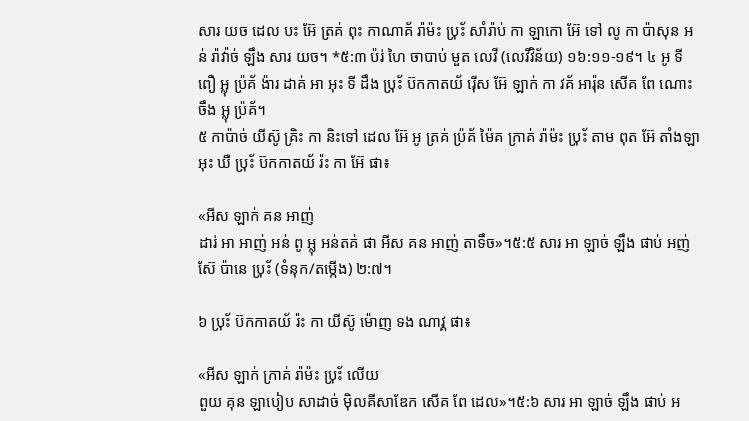សារ យច ដេល បះ អ៊ែ ត្រគ់ ពុះ កាណាគ័ រ៉ាម៉ះ ប‌៉្រ័ះ សាំរ៉ាប់ កា ឡាកោ អ៊ែ ទៅ លូ កា ប៉ាសុន អន់ រ៉ាវ៉ាច់ ឡឹង សារ យច។ *៥:៣ ប៉រ់ ហៃ ចាបាប់ មួត លេវី (លេវីវិន័យ) ១៦:១១-១៩។ ៤ អូ ទី ពឿ អ្លុ ប៉្រគ័ ង៉ារ ដាគ់ អា អុះ ទី ដឹង ប‌៉្រ័ះ ប៊កកាតយ័ រ៉ើស អ៊ែ ឡាក់ កា វគ័ អារ៉ុន សើគ ពែ ណោះ ចឹង អ្លុ ប៉្រគ័។
៥ កាប៉ាច់ យីស៊ូ គ្រិះ កា និះទៅ ដេល អ៊ែ អូ ត្រគ់ ប៉្រគ័ ម៉ៃគ ក្រាគ់ រ៉ាម៉ះ ប‌៉្រ័ះ តាម ពុត អ៊ែ តាំងឡា អុះ ឃឺ ប‌៉្រ័ះ ប៊កកាតយ័ រ៉ះ កា អ៊ែ ផា៖

«អីស ឡាក់ គន អាញ់
ដារ់ អា អាញ់ អន់ ពូ អ្លុ អន់តគ់ ផា អីស គន អាញ់ តាទឹច»។៥:៥ សារ អា ឡាច់ ឡឹង ផាប់ អញ់ស៊ែ ប៉ានេ ប‌៉្រ័ះ (ទំនុក/តម្កើង) ២:៧។

៦ ប‌៉្រ័ះ ប៊កកាតយ័ រ៉ះ កា យីស៊ូ ម៉ោញ ទង ណាវ្គ ផា៖

«អីស ឡាក់ ក្រាគ់ រ៉ាម៉ះ ប‌៉្រ័ះ លើយ
ពួយ គុន ឡាបៀប សាដាច់ ម៉ិលគីសាឌែក សើគ ពែ ដេល»។៥:៦ សារ អា ឡាច់ ឡឹង ផាប់ អ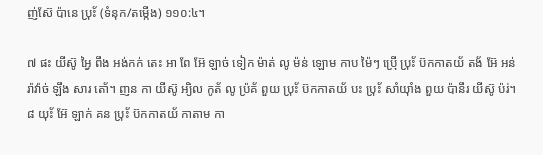ញ់ស៊ែ ប៉ានេ ប‌៉្រ័ះ (ទំនុក/តម្កើង) ១១០:៤។

៧ ផះ យីស៊ូ អ្វៃ ពឹង អង់កក់ តេះ អា ពែ អ៊ែ ឡាច់ ទៀក ម៉ាត់ លូ ម៉ន់ ឡោម កាប ម៉ៃៗ ប៉្រើ ប‌៉្រ័ះ ប៊កកាតយ័ តង័ អ៊ែ អន់ រ៉ាវ៉ាច់ ឡឹង សារ តោ័។ ញន កា យីស៊ូ អ្យិល កូត័ លូ ប៉្រគ័ ពួយ ប‌៉្រ័ះ ប៊កកាតយ័ បះ ប‌៉្រ័ះ សាំយ៉ាំង ពួយ ប៉ានឹរ យីស៊ូ ប៉រ់។ ៨ យ‌៉័ះ អ៊ែ ឡាក់ គន ប‌៉្រ័ះ ប៊កកាតយ័ កាតាម កា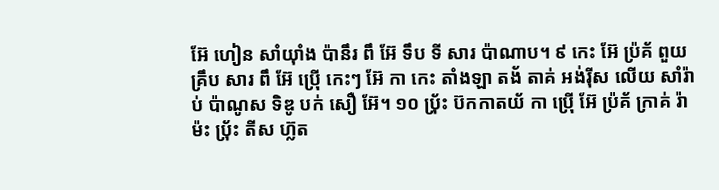អ៊ែ ហៀន សាំយ៉ាំង ប៉ានឹរ ពឹ អ៊ែ ទឹប ទី សារ ប៉ាណាប។ ៩ កេះ អ៊ែ ប៉្រគ័ ពួយ គ្រឹប សារ ពឹ អ៊ែ ប៉្រើ កេះៗ អ៊ែ កា កេះ តាំងឡា តង័ តាគ់ អង់រ៉ីស លើយ សាំរ៉ាប់ ប៉ាណូស ទិឌូ បក់ សឿ អ៊ែ។ ១០ ប‌៉្រ័ះ ប៊កកាតយ័ កា ប៉្រើ អ៊ែ ប៉្រគ័ ក្រាគ់ រ៉ាម៉ះ ប‌៉្រ័ះ តីស ហ៊្លត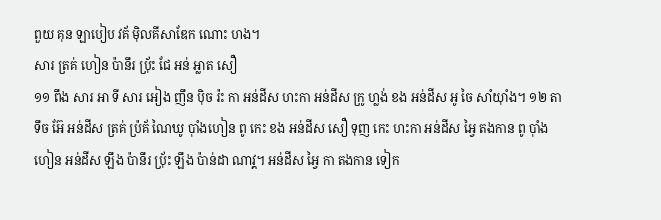ពួយ គុន ឡាបៀប វគ័ ម៉ិលគីសាឌែក ណោះ ហង។
សារ ត្រគ់ ហៀន ប៉ានឹរ ប‌៉្រ័ះ ជែ អន់ អ្លាត សឿ
១១ ពឹង សារ អា ទី សារ អៀង ញឹន ប៉ិច រ៉ះ កា អន់ដីស ហះកា អន់ដីស ក្រូ ហ្លង់ ខង អន់ដីស អូ ចៃ សាំយ៉ាំង។ ១២ តាទឹច អ៊ែ អន់ដីស ត្រគ់ ប៉្រគ័ ណៃឃូ ប៉ាំងហៀន ពូ កេះ ខង អន់ដីស សឿ ទុញ កេះ ហះកា អន់ដីស អ្វៃ តងកាន ពូ ប៉ាំងហៀន អន់ដីស ឡឹង ប៉ានឹរ ប‌៉្រ័ះ ឡឹង ប៉ាន់ដា ណាវ្គ។ អន់ដីស អ្វៃ កា តងកាន ទៀក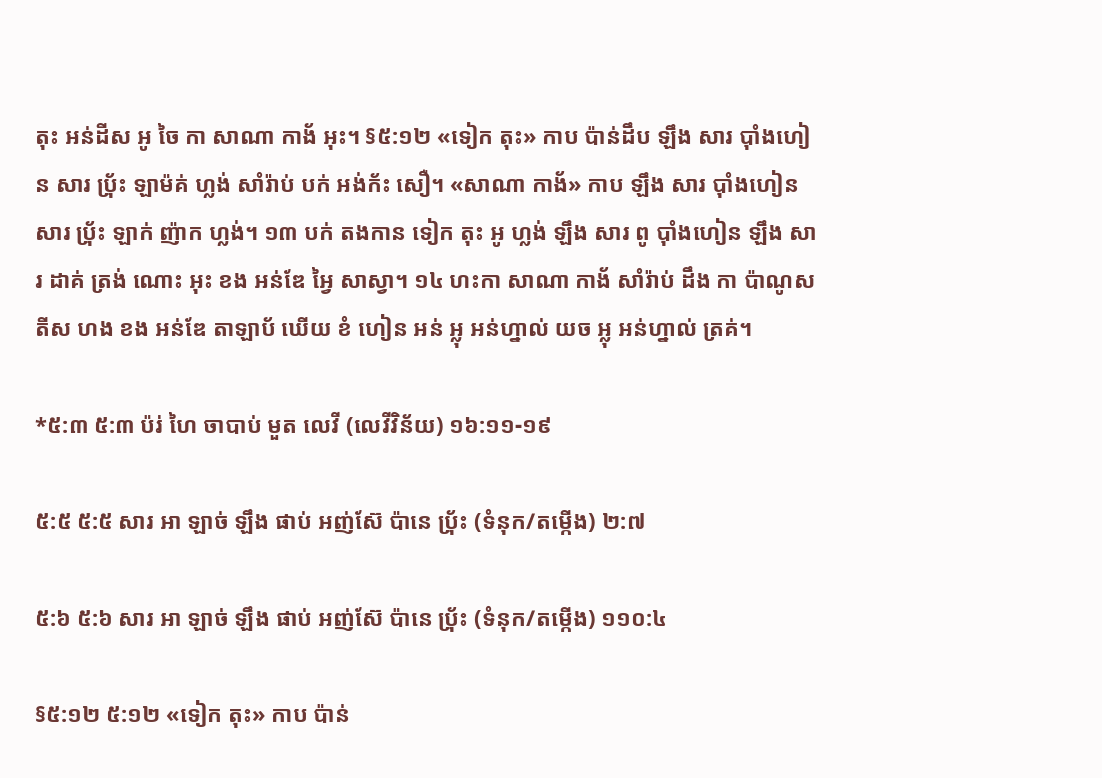តុះ អន់ដីស អូ ចៃ កា សាណា កាង័ អុះ។ §៥:១២ «ទៀក តុះ» កាប ប៉ាន់ដឹប ឡឹង សារ ប៉ាំងហៀន សារ ប‌៉្រ័ះ ឡាម៉គ់ ហ្លង់ សាំរ៉ាប់ បក់ អង់ក័ះ សឿ។ «សាណា កាង័» កាប ឡឹង សារ ប៉ាំងហៀន សារ ប‌៉្រ័ះ ឡាក់ ញ៉ាក ហ្លង់។ ១៣ បក់ តងកាន ទៀក តុះ អូ ហ្លង់ ឡឹង សារ ពូ ប៉ាំងហៀន ឡឹង សារ ដាគ់ ត្រង់ ណោះ អុះ ខង អន់ឌែ អ្វៃ សាស្វា។ ១៤ ហះកា សាណា កាង័ សាំរ៉ាប់ ដឹង កា ប៉ាណូស តីស ហង ខង អន់ឌែ តាឡាប័ ឃើយ ខំ ហៀន អន់ អ្លុ អន់ហ្នាល់ យច អ្លុ អន់ហ្នាល់ ត្រគ់។

*៥:៣ ៥:៣ ប៉រ់ ហៃ ចាបាប់ មួត លេវី (លេវីវិន័យ) ១៦:១១-១៩

៥:៥ ៥:៥ សារ អា ឡាច់ ឡឹង ផាប់ អញ់ស៊ែ ប៉ានេ ប‌៉្រ័ះ (ទំនុក/តម្កើង) ២:៧

៥:៦ ៥:៦ សារ អា ឡាច់ ឡឹង ផាប់ អញ់ស៊ែ ប៉ានេ ប‌៉្រ័ះ (ទំនុក/តម្កើង) ១១០:៤

§៥:១២ ៥:១២ «ទៀក តុះ» កាប ប៉ាន់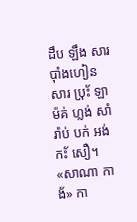ដឹប ឡឹង សារ ប៉ាំងហៀន សារ ប‌៉្រ័ះ ឡាម៉គ់ ហ្លង់ សាំរ៉ាប់ បក់ អង់ក័ះ សឿ។ «សាណា កាង័» កា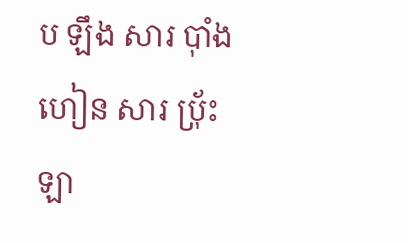ប ឡឹង សារ ប៉ាំងហៀន សារ ប‌៉្រ័ះ ឡា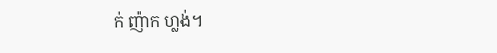ក់ ញ៉ាក ហ្លង់។